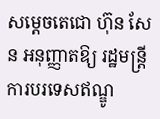សម្តេចតេជោ ហ៊ុន សែន អនុញ្ញាតឱ្យ រដ្ឋមន្រ្តីការបរទេសឥណ្ឌូ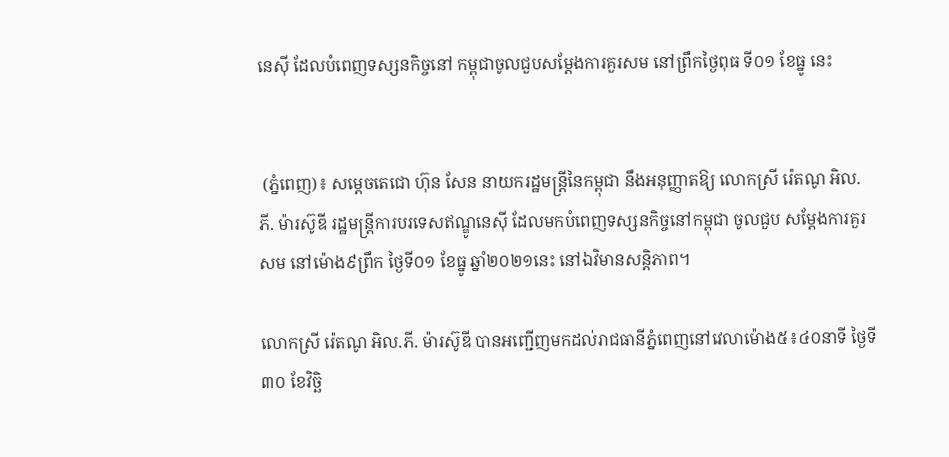នេស៊ី ដែលបំពេញទស្សនកិច្ចនៅ កម្ពុជាចូលជួបសម្តែងការគួរសម នៅព្រឹកថ្ងៃពុធ ទី០១ ខែធ្នូ នេះ


 (ភ្នំពេញ)៖ សម្តេចតេជោ ហ៊ុន សែន នាយករដ្ឋមន្រ្តីនៃកម្ពុជា នឹងអនុញ្ញាតឱ្យ លោកស្រី រ៉េតណូ អិល.ភី. ម៉ារស៊ូឌី រដ្ឋមន្រ្តីការបរទេសឥណ្ឌូនេស៊ី ដែលមកបំពេញទស្សនកិច្ចនៅកម្ពុជា ចូលជួប សម្តែងការគួរសម នៅម៉ោង៩ព្រឹក ថ្ងៃទី០១ ខែធ្នូ ឆ្នាំ២០២១នេះ នៅឯវិមានសន្តិភាព។

លោកស្រី រ៉េតណូ អិល.ភី. ម៉ារស៊ូឌី បានអញ្ជើញមកដល់រាជធានីភ្នំពេញនៅវេលាម៉ោង៥៖៤០នាទី ថ្ងៃទី៣០ ខែវិច្ឆិ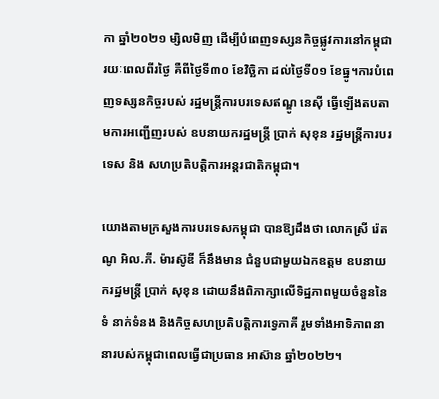កា ឆ្នាំ២០២១ ម្សិលមិញ ដើម្បីបំពេញទស្សនកិច្ចផ្លូវការនៅកម្ពុជារយៈពេលពីរថ្ងៃ គឺពីថ្ងៃទី៣០ ខែវិច្ឆិកា ដល់ថ្ងៃទី០១ ខែធ្នូ។ការបំពេញទស្សនកិច្ចរបស់ រដ្ឋមន្រ្តីការបរទេសឥណ្ឌូ នេស៊ី ធ្វើឡើងតបតាមការអញ្ជើញរបស់ ឧបនាយករដ្ឋមន្រ្តី ប្រាក់ សុខុន រដ្ឋមន្រ្តីការបរទេស និង សហប្រតិបត្តិការអន្តរជាតិកម្ពុជា។

យោងតាមក្រសួងការបរទេសកម្ពុជា បានឱ្យដឹងថា លោកស្រី រ៉េតណូ អិល.ភី. ម៉ារស៊ូឌី ក៏នឹងមាន ជំនួបជាមួយឯកឧត្តម ឧបនាយករដ្ឋមន្ត្រី ប្រាក់ សុខុន ដោយនឹងពិភាក្សាលើទិដ្ឋភាពមួយចំនួននៃទំ នាក់ទំនង និងកិច្ចសហប្រតិបត្តិការទ្វេភាគី រួមទាំងអាទិភាពនានារបស់កម្ពុជាពេលធ្វើជាប្រធាន អាស៊ាន ឆ្នាំ២០២២។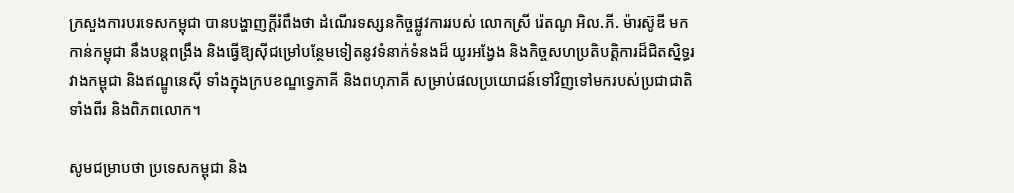ក្រសួងការបរទេសកម្ពុជា បានបង្ហាញក្តីរំពឹងថា ដំណើរទស្សនកិច្ចផ្លូវការរបស់ លោកស្រី រ៉េតណូ អិល.ភី. ម៉ារស៊ូឌី មកកាន់កម្ពុជា នឹងបន្តពង្រឹង និងធ្វើឱ្យស៊ីជម្រៅបន្ថែមទៀតនូវទំនាក់ទំនងដ៏ យូរអង្វែង និងកិច្ចសហប្រតិបត្តិការដ៏ជិតស្និទ្ធរវាងកម្ពុជា និងឥណ្ឌូនេស៊ី ទាំងក្នុងក្របខណ្ឌទ្វេភាគី និងពហុភាគី សម្រាប់ផលប្រយោជន៍ទៅវិញទៅមករបស់ប្រជាជាតិទាំងពីរ និងពិភពលោក។

សូមជម្រាបថា ប្រទេសកម្ពុជា និង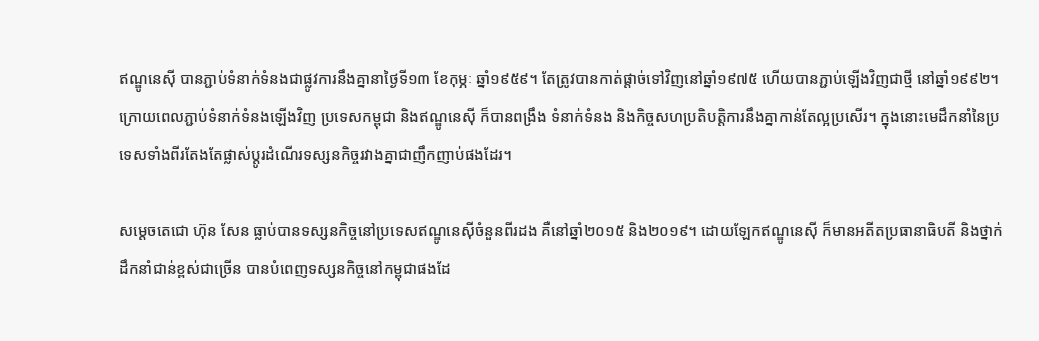ឥណ្ឌូនេស៊ី បានភ្ជាប់ទំនាក់ទំនងជាផ្លូវការនឹងគ្នានាថ្ងៃទី១៣ ខែកុម្ភៈ ឆ្នាំ១៩៥៩។ តែត្រូវបានកាត់ផ្តាច់ទៅវិញនៅឆ្នាំ១៩៧៥ ហើយបានភ្ជាប់ឡើងវិញជាថ្មី នៅឆ្នាំ១៩៩២។ ក្រោយពេលភ្ជាប់ទំនាក់ទំនងឡើងវិញ ប្រទេសកម្ពុជា និងឥណ្ឌូនេស៊ី ក៏បានពង្រឹង ទំនាក់ទំនង និងកិច្ចសហប្រតិបត្តិការនឹងគ្នាកាន់តែល្អប្រសើរ។ ក្នុងនោះមេដឹកនាំនៃប្រទេសទាំងពីរតែងតែផ្លាស់ប្តូរដំណើរទស្សនកិច្ចរវាងគ្នាជាញឹកញាប់ផងដែរ។

សម្តេចតេជោ ហ៊ុន សែន ធ្លាប់បានទស្សនកិច្ចនៅប្រទេសឥណ្ឌូនេស៊ីចំនួនពីរដង គឺនៅឆ្នាំ២០១៥ និង២០១៩។ ដោយឡែកឥណ្ឌូនេស៊ី ក៏មានអតីតប្រធានាធិបតី និងថ្នាក់ដឹកនាំជាន់ខ្ពស់ជាច្រើន បានបំពេញទស្សនកិច្ចនៅកម្ពុជាផងដែ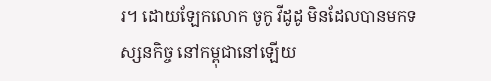រ។ ដោយឡែកលោក ចូកូ វីដូដូ មិនដែលបានមកទស្សនកិច្ច នៅកម្ពុជានៅឡើយ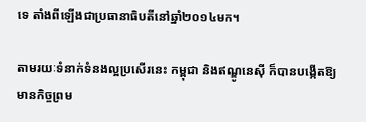ទេ តាំងពីឡើងជាប្រធានាធិបតីនៅឆ្នាំ២០១៤មក។

តាមរយៈទំនាក់ទំនងល្អប្រសើរនេះ កម្ពុជា និងឥណ្ឌូនេស៊ី ក៏បានបង្កើតឱ្យមានកិច្ចព្រម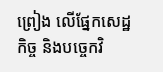ព្រៀង លើផ្នែកសេដ្ឋកិច្ច និងបច្ចេកវិ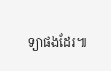ទ្យាផងដែរ៕